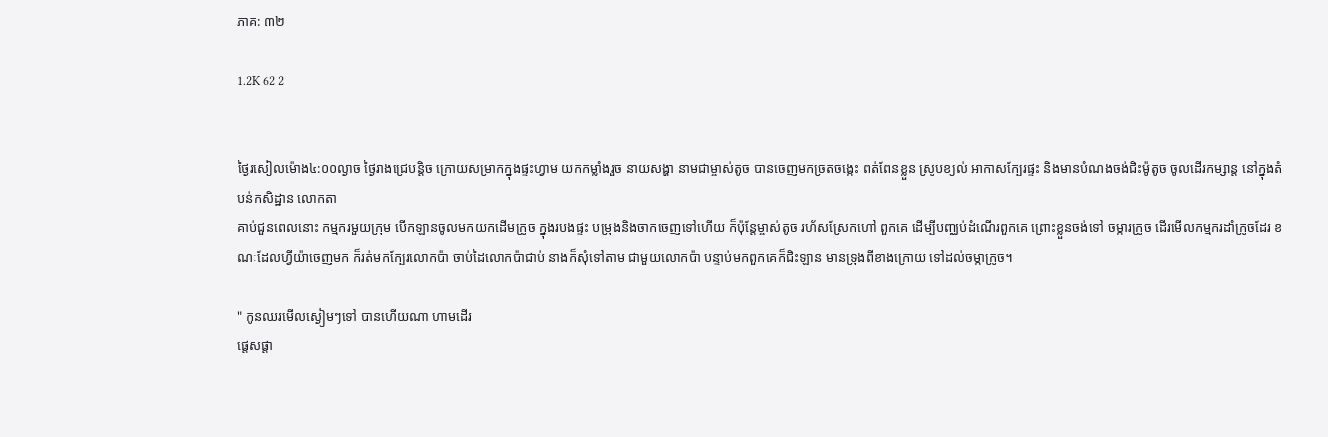ភាគ: ៣២

1.2K 62 2


ថ្ងៃរសៀលម៉ោង៤:០០ល្ងាច ថ្ងៃរាងជ្រេបន្តិច ក្រោយសម្រាកក្នុងផ្ទះហ្វាម យកកម្លាំងរួច នាយសង្ហា នាមជាម្ចាស់តូច បានចេញមកច្រតចង្កេះ ពត់ពែនខ្លួន ស្រូបខ្យល់ អាកាសក្បែរផ្ទះ និងមានបំណងចង់ជិះម៉ូតូច ចូលដើរកម្សាន្ត នៅក្នុងតំបន់កសិដ្ឋាន លោកតា
គាប់ជួនពេលនោះ កម្មករមួយក្រុម បើកឡានចូលមកយកដើមក្រូច ក្នុងរបងផ្ទះ បម្រុងនិងចាកចេញទៅហើយ ក៏ប៉ុន្តែម្ចាស់តូច រហ័សស្រែកហៅ ពួកគេ ដើម្បីបញ្ឈប់ដំណើរពួកគេ ព្រោះខ្លួនចង់ទៅ ចម្ការក្រូច ដើរមើលកម្មករដាំក្រូចដែរ ខណៈដែលហ្វីយ៉ាចេញមក ក៏រត់មកក្បែរលោកប៉ា ចាប់ដៃលោកប៉ាជាប់ នាងក៏សុំទៅតាម ជាមួយលោកប៉ា បន្ទាប់មកពួកគេក៏ជិះឡាន មានទ្រុងពីខាងក្រោយ ទៅដល់ចម្កាក្រូច។

" កូនឈរមើលស្ងៀមៗទៅ បានហើយណា ហាមដើរ
ផ្តេសផ្តា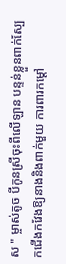ស " ម្ចាស់តូច បីកូនស្រីចុះពីលើឡាន បន្ទន់ខ្លួនពាក់ស្បែកជើងកវែងឱ្យនាងនិងពាក់មួយ ការពារកម្តៅ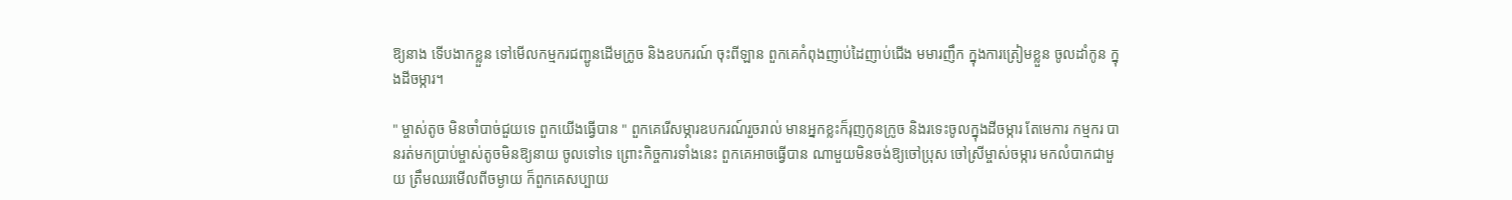ឱ្យនាង ទើបងាកខ្លួន ទៅមើលកម្មករជញ្ជូនដើមក្រូច និងឧបករណ៍ ចុះពីឡាន ពួកគេកំពុងញាប់ដៃញាប់ជើង មមារញឹក ក្នុងការត្រៀមខ្លួន ចូលដាំកូន ក្នុងដីចម្ការ។

" ម្ចាស់តូច មិនចាំបាច់ជួយទេ ពួកយើងធ្វើបាន " ពួកគេរើសម្ភារឧបករណ៍រួចរាល់ មានអ្នកខ្លះក៏រុញកូនក្រូច និងរទេះចូលក្នុងដីចម្ការ តែមេការ កម្មករ បានរត់មកប្រាប់ម្ចាស់តូចមិនឱ្យនាយ ចូលទៅទេ ព្រោះកិច្ចការទាំងនេះ ពួកគេអាចធ្វើបាន ណាមួយមិនចង់ឱ្យចៅប្រុស ចៅស្រីម្ចាស់ចម្ការ មកលំបាកជាមួយ ត្រឹមឈរមើលពីចម្ងាយ ក៏ពួកគេសប្បាយ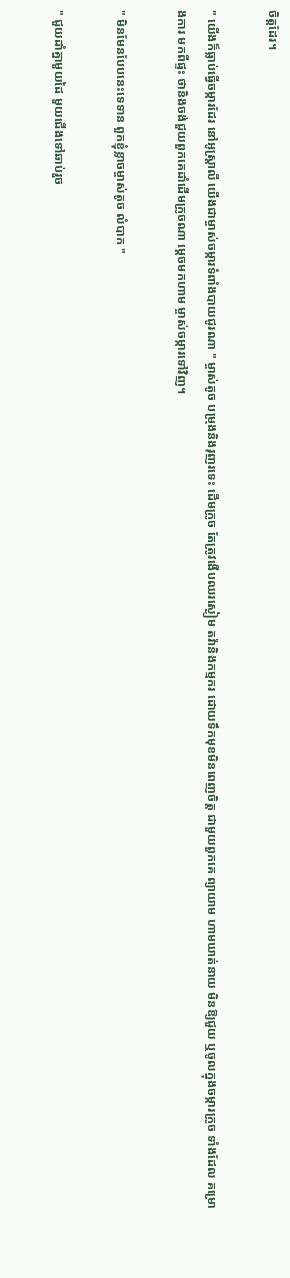ចិត្តដែរ។

" យើងក៏ធ្លាប់ធ្វើចម្ការដែរ នៅអូស្ត្រាលី យើងជាម្ចាស់ចម្ការទំពាំងបាយជូរណា " ម្ចាស់តូច បម្រុងនិងរុញរទេះ ដើមក្រូច តែត្រូវងើបឈរស្ងៀម តវ៉ានិងកម្មករ ដោយទឹកមុខមិនពេញចិត្ត ជាមួយពួកគេ ព្យាយាម ហាមឃាត់នាយ មិនឱ្យជួយ ឬចូលក្នុងចម្ការក្រូច ទាំងដែល គម្រោងការ មកពីផ្ទះ ថានិងចង់ជួយពួកគេដាំដើមក្រូចណា ម្តេចមកហាម ម្ចាស់ចម្ការទៅវិញ។

" មិនមែនបែបនេះទេទាន ពួកខ្ញុំខ្លាចម្ចាស់តូច លំបាក "

" ជួយដាំគ្នាមួយដៃ មួយជើងទៅឆាប់រួច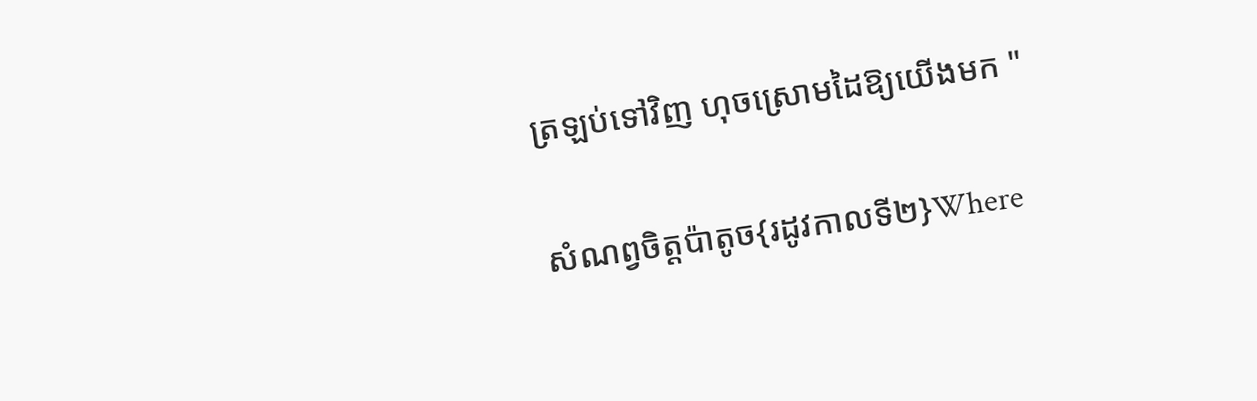ត្រឡប់ទៅវិញ ហុចស្រោមដៃឱ្យយើងមក "

សំណព្វចិត្តប៉ាតូច{រដូវកាលទី២}Where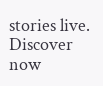stories live. Discover now